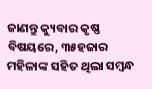ଜାଣନ୍ତୁ କ୍ୟୁବାର କୃଷ୍ଣ ବିଷୟରେ, ୩୫ହଜାର ମହିଳାଙ୍କ ସହିତ ଥିଲା ସମ୍ବନ୍ଧ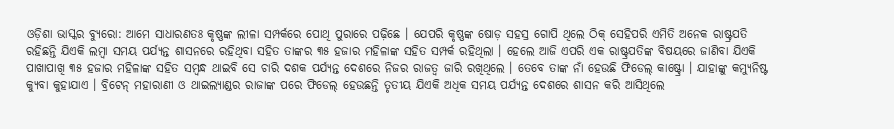ଓଡ଼ିଶା ଭାସ୍କର ବ୍ୟୁରୋ: ଆମେ ସାଧାରଣତଃ କୃଷ୍ଣଙ୍କ ଲୀଳା ସମ୍ପର୍କରେ ପୋଥି ପୁରାରେ ପଢ଼ିଛେ । ଯେପରି କୃଷ୍ଣଙ୍କ ଷୋଡ଼ ସହସ୍ର ଗୋପି ଥିଲେ ଠିକ୍ ସେହିପରି ଏମିତି ଅନେକ ରାଷ୍ଟ୍ରପତି ରହିଛନ୍ତି ଯିଏକି ଲମ୍ବା ସମୟ ପର୍ଯ୍ୟନ୍ତ ଶାସନରେ ରହିଥିବା ସହିତ ତାଙ୍କର ୩୫ ହଜାର ମହିଳାଙ୍କ ସହିତ ସମ୍ପର୍କ ରହିଥିଲା । ହେଲେ ଆଜି ଏପରି ଏକ ରାଷ୍ଟ୍ରପତିଙ୍କ ବିଷୟରେ ଜାଣିବା ଯିଏକି ପାଖାପାଖି ୩୫ ହଜାର ମହିଳାଙ୍କ ସହିତ ସମ୍ବନ୍ଧ ଥାଇବି ସେ ଚାରି ଦଶକ ପର୍ଯ୍ୟନ୍ତ ଦେଶରେ ନିଜର ରାଜତ୍ୱ ଜାରି ରଖିଥିଲେ । ତେବେ ତାଙ୍କ ନାଁ ହେଉଛି ଫିଡେଲ୍ କାଷ୍ଟ୍ରୋ । ଯାହାଙ୍କୁ କମ୍ୟୁନିଷ୍ଟ କ୍ୟୁବା କୁହାଯାଏ । ବ୍ରିଟେନ୍ ମହାରାଣୀ ଓ ଥାଇଲ୍ୟାଣ୍ଡର ରାଜାଙ୍କ ପରେ ଫିଡେଲ୍ ହେଉଛନ୍ତି ତୃତୀୟ ଯିଏକି ଅଧିକ ସମୟ ପର୍ଯ୍ୟନ୍ତ ଦେଶରେ ଶାସନ କରି ଆସିଥିଲେ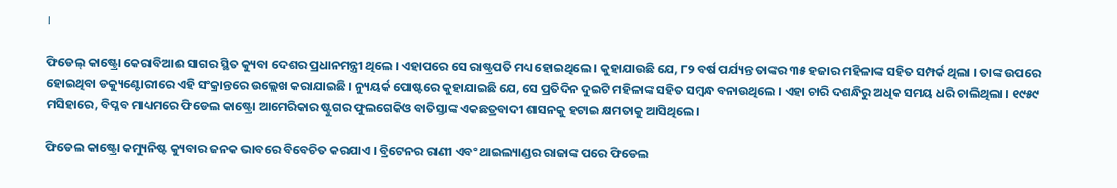।

ଫିଡେଲ୍ କାଷ୍ଟ୍ରୋ କେରାବିଆଈ ସାଗର ସ୍ଥିତ କ୍ୟୁବା ଦେଶର ପ୍ରଧାନମନ୍ତ୍ରୀ ଥିଲେ । ଏହାପରେ ସେ ରାଷ୍ଟ୍ରପତି ମଧ୍ୟ ହୋଇଥିଲେ । କୁହାଯାଉଛି ଯେ, ୮୨ ବର୍ଷ ପର୍ଯ୍ୟନ୍ତ ତାଙ୍କର ୩୫ ହଜାର ମହିଳାଙ୍କ ସହିତ ସମ୍ପର୍କ ଥିଲା । ତାଙ୍କ ଉପରେ ହୋଇଥିବା ଡକ୍ୟୁଣ୍ଟୋରୀରେ ଏହି ସଂକ୍ରାନ୍ତରେ ଉଲ୍ଲେଖ କରାଯାଇଛି । ନ୍ୟୁୟର୍କ ପୋଷ୍ଟରେ କୁହାଯାଇଛି ଯେ, ସେ ପ୍ରତିଦିନ ଦୁଇଟି ମହିଳାଙ୍କ ସହିତ ସମ୍ବନ୍ଧ ବନାଉଥିଲେ । ଏହା ଚାରି ଦଶନ୍ଧିରୁ ଅଧିକ ସମୟ ଧରି ଚାଲିଥିଲା । ୧୯୫୯ ମସିହାରେ, ବିପ୍ଳବ ମାଧ୍ୟମରେ ଫିଡେଲ କାଷ୍ଟ୍ରୋ ଆମେରିକାର ଷ୍ଟୁଗର ଫୁଲଗେକିଓ ବାତିସ୍ତାଙ୍କ ଏକଛତ୍ରବାଦୀ ଶାସନକୁ ହଟାଇ କ୍ଷମତାକୁ ଆସିଥିଲେ।

ଫିଡେଲ କାଷ୍ଟ୍ରୋ କମ୍ୟୁନିଷ୍ଟ କ୍ୟୁବାର ଜନକ ଭାବରେ ବିବେଚିତ କରଯାଏ । ବ୍ରିଟେନର ରାଣୀ ଏବଂ ଥାଇଲ୍ୟାଣ୍ଡର ରାଜାଙ୍କ ପରେ ଫିଡେଲ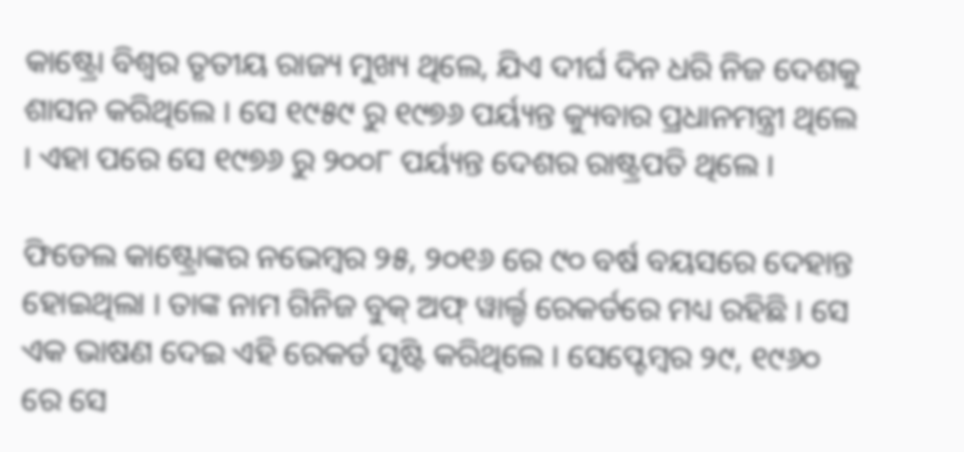କାଷ୍ଟ୍ରୋ ବିଶ୍ୱର ତୃତୀୟ ରାଜ୍ୟ ମୁଖ୍ୟ ଥିଲେ, ଯିଏ ଦୀର୍ଘ ଦିନ ଧରି ନିଜ ଦେଶକୁ ଶାସନ କରିଥିଲେ । ସେ ୧୯୫୯ ରୁ ୧୯୭୬ ପର୍ୟ୍ୟନ୍ତ କ୍ୟୁବାର ପ୍ରଧାନମନ୍ତ୍ରୀ ଥିଲେ । ଏହା ପରେ ସେ ୧୯୭୬ ରୁ ୨୦୦୮ ପର୍ୟ୍ୟନ୍ତ ଦେଶର ରାଷ୍ଟ୍ରପତି ଥିଲେ ।

ଫିଡେଲ କାଷ୍ଟ୍ରୋଙ୍କର ନଭେମ୍ବର ୨୫, ୨୦୧୬ ରେ ୯୦ ବର୍ଷ ବୟସରେ ଦେହାନ୍ତ ହୋଇଥିଲା । ତାଙ୍କ ନାମ ଗିନିଜ ବୁକ୍ ଅଫ୍ ୱାର୍ଲ୍ଡ ରେକର୍ଡରେ ମଧ୍ୟ ରହିଛି । ସେ ଏକ ଭାଷଣ ଦେଇ ଏହି ରେକର୍ଡ ସୃଷ୍ଟି କରିଥିଲେ । ସେପ୍ଟେମ୍ବର ୨୯, ୧୯୬୦ ରେ ସେ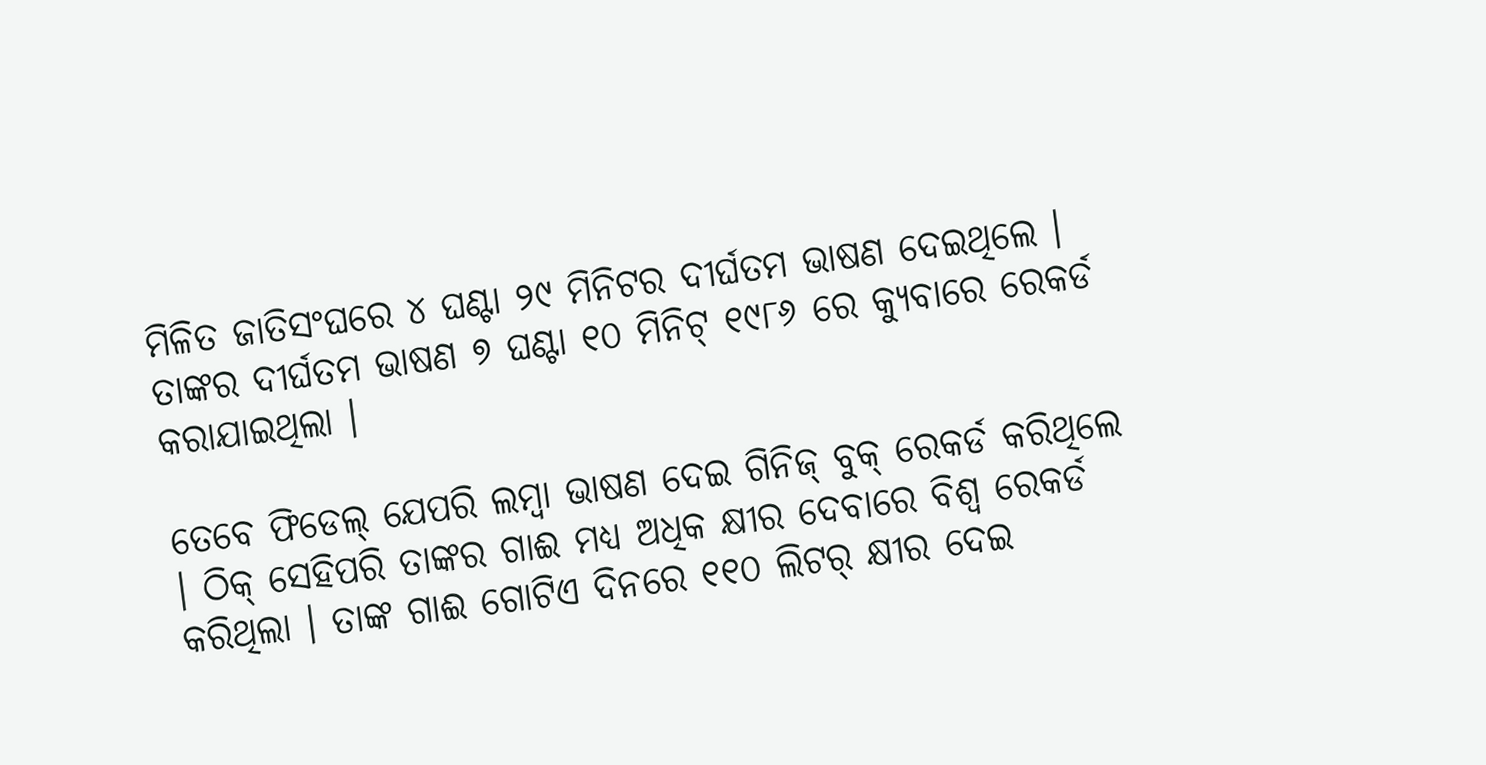ମିଳିତ ଜାତିସଂଘରେ ୪ ଘଣ୍ଟା ୨୯ ମିନିଟର ଦୀର୍ଘତମ ଭାଷଣ ଦେଇଥିଲେ । ତାଙ୍କର ଦୀର୍ଘତମ ଭାଷଣ ୭ ଘଣ୍ଟା ୧୦ ମିନିଟ୍ ୧୯୮୬ ରେ କ୍ୟୁବାରେ ରେକର୍ଡ କରାଯାଇଥିଲା ।

ତେବେ ଫିଡେଲ୍ ଯେପରି ଲମ୍ବା ଭାଷଣ ଦେଇ ଗିନିଜ୍ ବୁକ୍ ରେକର୍ଡ କରିଥିଲେ । ଠିକ୍ ସେହିପରି ତାଙ୍କର ଗାଈ ମଧ୍ୟ ଅଧିକ କ୍ଷୀର ଦେବାରେ ବିଶ୍ୱ ରେକର୍ଡ କରିଥିଲା । ତାଙ୍କ ଗାଈ ଗୋଟିଏ ଦିନରେ ୧୧୦ ଲିଟର୍ କ୍ଷୀର ଦେଇ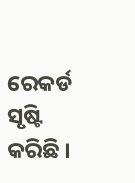ରେକର୍ଡ ସୃଷ୍ଟି କରିଛି ।